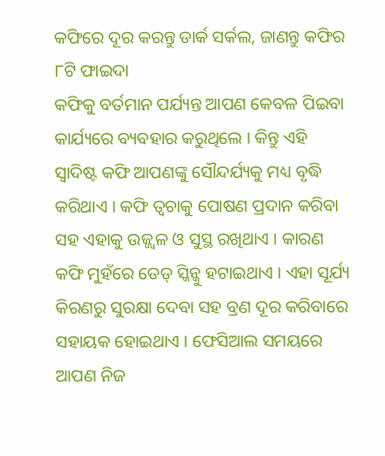କଫିରେ ଦୂର କରନ୍ତୁ ଡାର୍କ ସର୍କଲ, ଜାଣନ୍ତୁ କଫିର ୮ଟି ଫାଇଦା
କଫିକୁ ବର୍ତମାନ ପର୍ଯ୍ୟନ୍ତ ଆପଣ କେବଳ ପିଇବା କାର୍ଯ୍ୟରେ ବ୍ୟବହାର କରୁଥିଲେ । କିନ୍ତୁ ଏହି ସ୍ୱାଦିଷ୍ଟ କଫି ଆପଣଙ୍କୁ ସୌନ୍ଦର୍ଯ୍ୟକୁ ମଧ୍ୟ ବୃଦ୍ଧି କରିଥାଏ । କଫି ତ୍ୱଚାକୁ ପୋଷଣ ପ୍ରଦାନ କରିବା ସହ ଏହାକୁ ଉଜ୍ଜ୍ୱଳ ଓ ସୁସ୍ଥ ରଖିଥାଏ । କାରଣ କଫି ମୁହଁରେ ଡେଡ୍ ସ୍କିନ୍କୁ ହଟାଇଥାଏ । ଏହା ସୂର୍ଯ୍ୟ କିରଣରୁ ସୁରକ୍ଷା ଦେବା ସହ ବ୍ରଣ ଦୂର କରିବାରେ ସହାୟକ ହୋଇଥାଏ । ଫେସିଆଲ ସମୟରେ ଆପଣ ନିଜ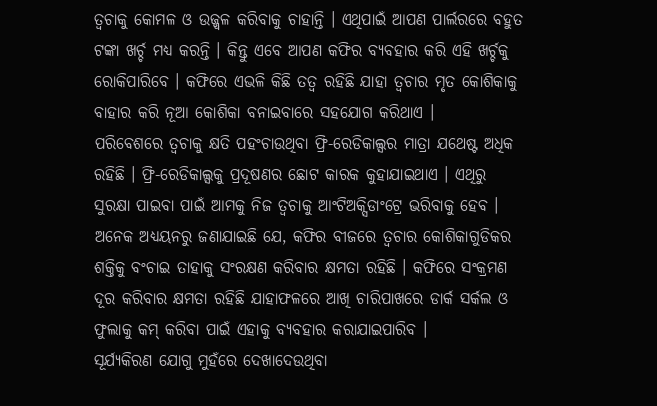ତ୍ୱଚାକୁ କୋମଳ ଓ ଉଜ୍ଜ୍ୱଳ କରିବାକୁ ଚାହାନ୍ତି । ଏଥିପାଇଁ ଆପଣ ପାର୍ଲରରେ ବହୁତ ଟଙ୍କା ଖର୍ଚ୍ଚ ମଧ୍ୟ କରନ୍ତି । କିନ୍ତୁ ଏବେ ଆପଣ କଫିର ବ୍ୟବହାର କରି ଏହି ଖର୍ଚ୍ଚକୁ ରୋକିପାରିବେ । କଫିରେ ଏଭଳି କିଛି ତତ୍ୱ ରହିଛି ଯାହା ତ୍ୱଚାର ମୃତ କୋଶିକାକୁ ବାହାର କରି ନୂଆ କୋଶିକା ବନାଇବାରେ ସହଯୋଗ କରିଥାଏ ।
ପରିବେଶରେ ତ୍ୱଚାକୁ କ୍ଷତି ପହଂଚାଉଥିବା ଫ୍ରି-ରେଡିକାଲ୍ସର ମାତ୍ରା ଯଥେଷ୍ଟ ଅଧିକ ରହିଛି । ଫ୍ରି-ରେଡିକାଲ୍ସକୁ ପ୍ରଦୂଷଣର ଛୋଟ କାରକ କୁହାଯାଇଥାଏ । ଏଥିରୁ ସୁରକ୍ଷା ପାଇବା ପାଇଁ ଆମକୁ ନିଜ ତ୍ୱଚାକୁ ଆଂଟିଅକ୍ସିଡାଂଟ୍ରେ ଭରିବାକୁ ହେବ । ଅନେକ ଅଧ୍ୟୟନରୁ ଜଣାଯାଇଛି ଯେ, କଫିର ବୀଜରେ ତ୍ୱଚାର କୋଶିକାଗୁଡିକର ଶକ୍ତିକୁ ବଂଚାଇ ତାହାକୁ ସଂରକ୍ଷଣ କରିବାର କ୍ଷମତା ରହିଛି । କଫିରେ ସଂକ୍ରମଣ ଦୂର କରିବାର କ୍ଷମତା ରହିଛି ଯାହାଫଳରେ ଆଖି ଚାରିପାଖରେ ଡାର୍କ ସର୍କଲ ଓ ଫୁଲାକୁ କମ୍ କରିବା ପାଇଁ ଏହାକୁ ବ୍ୟବହାର କରାଯାଇପାରିବ ।
ସୂର୍ଯ୍ୟକିରଣ ଯୋଗୁ ମୁହଁରେ ଦେଖାଦେଉଥିବା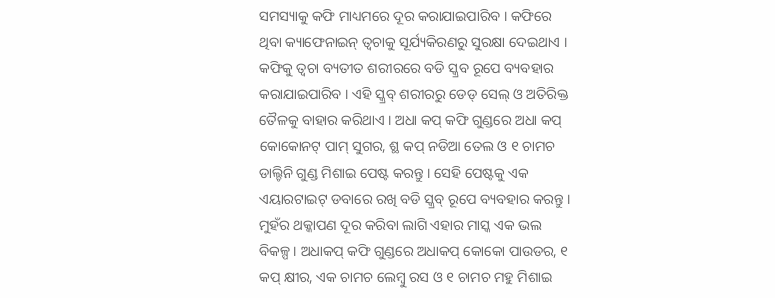ସମସ୍ୟାକୁ କଫି ମାଧ୍ୟମରେ ଦୂର କରାଯାଇପାରିବ । କଫିରେ ଥିବା କ୍ୟାଫେନାଇନ୍ ତ୍ୱଚାକୁ ସୂର୍ଯ୍ୟକିରଣରୁ ସୁରକ୍ଷା ଦେଇଥାଏ । କଫିକୁ ତ୍ୱଚା ବ୍ୟତୀତ ଶରୀରରେ ବଡି ସ୍କ୍ରବ ରୂପେ ବ୍ୟବହାର କରାଯାଇପାରିବ । ଏହି ସ୍କ୍ରବ୍ ଶରୀରରୁ ଡେଡ୍ ସେଲ୍ ଓ ଅତିରିକ୍ତ ତୈଳକୁ ବାହାର କରିଥାଏ । ଅଧା କପ୍ କଫି ଗୁଣ୍ଡରେ ଅଧା କପ୍ କୋକୋନଟ୍ ପାମ୍ ସୁଗର, ଶ୍ଛ କପ୍ ନଡିଆ ତେଲ ଓ ୧ ଚାମଚ ଡାଲ୍ଚିନି ଗୁଣ୍ଡ ମିଶାଇ ପେଷ୍ଟ କରନ୍ତୁ । ସେହି ପେଷ୍ଟକୁ ଏକ ଏୟାରଟାଇଟ୍ ଡବାରେ ରଖି ବଡି ସ୍କ୍ରବ୍ ରୂପେ ବ୍ୟବହାର କରନ୍ତୁ । ମୁହଁର ଥକ୍କାପଣ ଦୂର କରିବା ଲାଗି ଏହାର ମାସ୍କ ଏକ ଭଲ ବିକଳ୍ପ । ଅଧାକପ୍ କଫି ଗୁଣ୍ଡରେ ଅଧାକପ୍ କୋକୋ ପାଉଡର, ୧ କପ୍ କ୍ଷୀର, ଏକ ଚାମଚ ଲେମ୍ବୁ ରସ ଓ ୧ ଚାମଚ ମହୁ ମିଶାଇ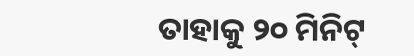ତାହାକୁ ୨୦ ମିନିଟ୍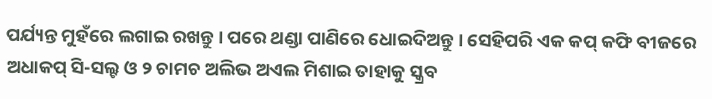ପର୍ଯ୍ୟନ୍ତ ମୁହଁରେ ଲଗାଇ ରଖନ୍ତୁ । ପରେ ଥଣ୍ଡା ପାଣିରେ ଧୋଇଦିଅନ୍ତୁ । ସେହିପରି ଏକ କପ୍ କଫି ବୀଜରେ ଅଧାକପ୍ ସି-ସଲ୍ଟ ଓ ୨ ଚାମଚ ଅଲିଭ ଅଏଲ ମିଶାଇ ତାହାକୁ ସ୍କ୍ରବ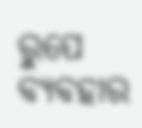ରୁପେ ବ୍ୟବହାର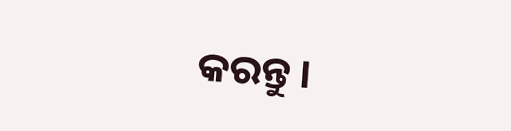କରନ୍ତୁ ।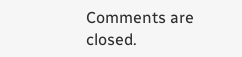Comments are closed.